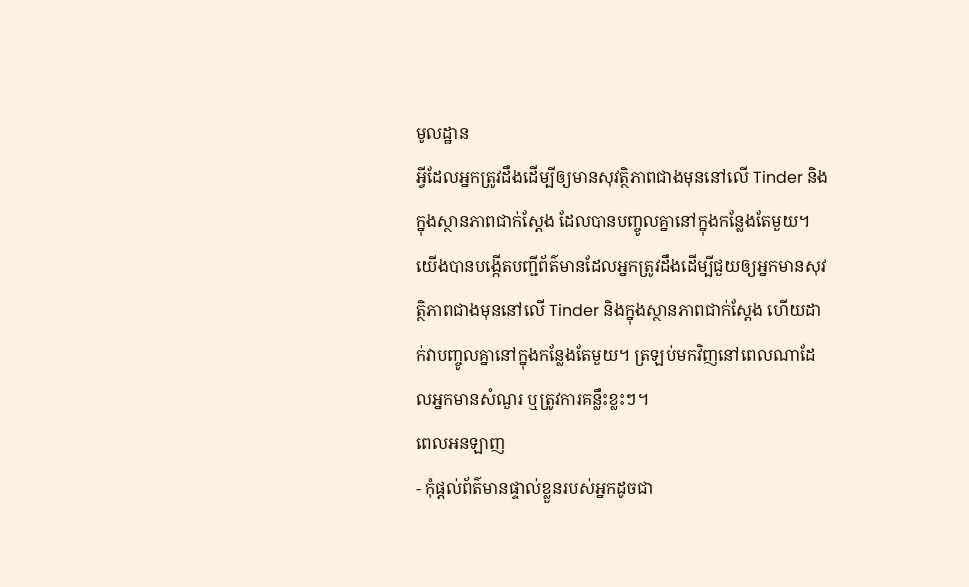មូលដ្ឋាន
អ្វីដែលអ្នកត្រូវដឹងដើម្បីឲ្យមានសុវត្ថិភាពជាងមុននៅលើ Tinder និងក្នុងស្ថានភាពជាក់ស្តែង ដែលបានបញ្ចូលគ្នានៅក្នុងកន្លែងតែមួយ។
យើងបានបង្កើតបញ្ជីព័ត៌មានដែលអ្នកត្រូវដឹងដើម្បីជួយឲ្យអ្នកមានសុវត្ថិភាពជាងមុននៅលើ Tinder និងក្នុងស្ថានភាពជាក់ស្តែង ហើយដាក់វាបញ្ចូលគ្នានៅក្នុងកន្លែងតែមួយ។ ត្រឡប់មកវិញនៅពេលណាដែលអ្នកមានសំណួរ ឬត្រូវការគន្លឹះខ្លះៗ។
ពេលអនឡាញ
- កុំផ្តល់ព័ត៌មានផ្ទាល់ខ្លួនរបស់អ្នកដូចជា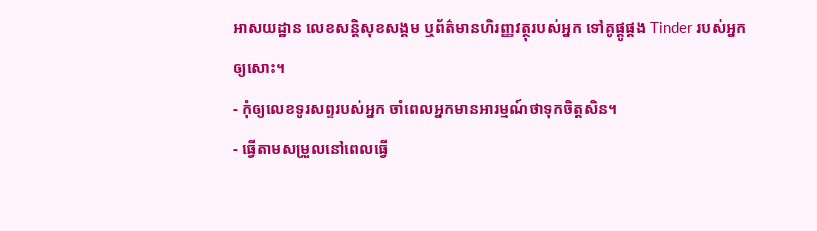អាសយដ្ឋាន លេខសន្តិសុខសង្គម ឬព័ត៌មានហិរញ្ញវត្ថុរបស់អ្នក ទៅគូផ្គូផ្គង Tinder របស់អ្នកឲ្យសោះ។
- កុំឲ្យលេខទូរសព្ទរបស់អ្នក ចាំពេលអ្នកមានអារម្មណ៍ថាទុកចិត្តសិន។
- ធ្វើតាមសម្រួលនៅពេលធ្វើ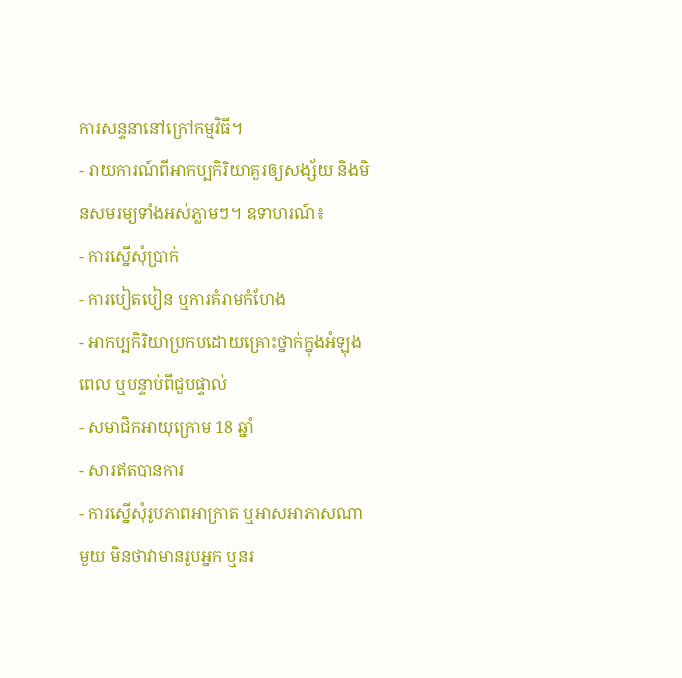ការសន្ទនានៅក្រៅកម្មវិធី។
- រាយការណ៍ពីអាកប្បកិរិយាគួរឲ្យសង្ស័យ និងមិនសមរម្យទាំងអស់ភ្លាមៗ។ ឧទាហរណ៍៖
- ការស្នើសុំប្រាក់
- ការបៀតបៀន ឬការគំរាមកំហែង
- អាកប្បកិរិយាប្រកបដោយគ្រោះថ្នាក់ក្នុងអំឡុងពេល ឬបន្ទាប់ពីជួបផ្ទាល់
- សមាជិកអាយុក្រោម 18 ឆ្នាំ
- សារឥតបានការ
- ការស្នើសុំរូបភាពអាក្រាត ឬអាសអាភាសណាមួយ មិនថាវាមានរូបអ្នក ឬនរ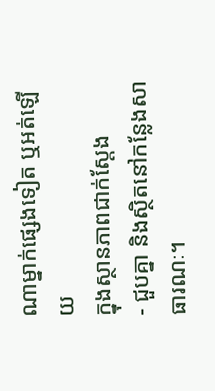ណាម្នាក់ផ្សេងទៀត ឬអត់ឡើយ
ក្នុងស្ថានភាពជាក់ស្តែង
- ជួបគ្នា និងស្ថិតនៅកន្លែងសាធារណៈ។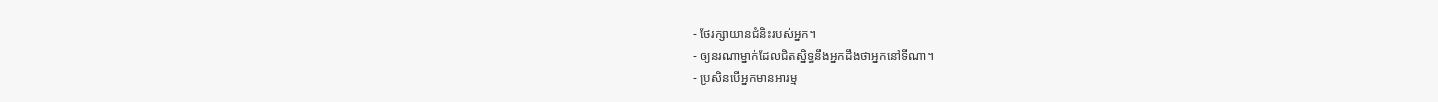- ថែរក្សាយានជំនិះរបស់អ្នក។
- ឲ្យនរណាម្នាក់ដែលជិតស្និទ្ធនឹងអ្នកដឹងថាអ្នកនៅទីណា។
- ប្រសិនបើអ្នកមានអារម្ម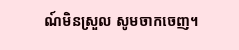ណ៍មិនស្រួល សូមចាកចេញ។